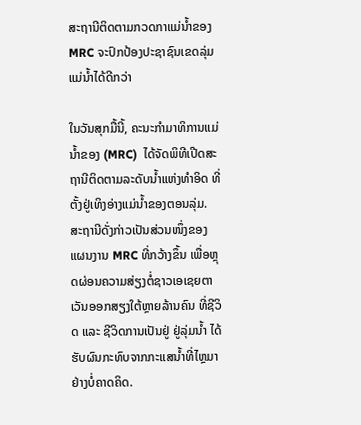ສະຖານີຕິດຕາມກວດກາແມ່ນໍ້າຂອງ MRC ຈະປົກປ້ອງປະຊາຊົນເຂດລຸ່ມແມ່ນໍ້າໄດ້ດີກວ່າ

ໃນວັນສຸກມື້ນີ້, ຄະນະກຳມາທິການແມ່ນ້ຳຂອງ (MRC)  ໄດ້ຈັດພິທີເປີດສະຖານີຕິດຕາມລະດັບນ້ຳແຫ່ງທຳອິດ ທີ່ຕັ້ງຢູ່ເທິງອ່າງແມ່ນ້ຳຂອງຕອນລຸ່ມ. ສະຖານີດັ່ງກ່າວເປັນສ່ວນໜຶ່ງຂອງແຜນງານ MRC ທີ່ກວ້າງຂຶ້ນ ເພື່ອຫຼຸດຜ່ອນຄວາມສ່ຽງຕໍ່ຊາວເອເຊຍຕາເວັນອອກສຽງໃຕ້ຫຼາຍລ້ານຄົນ ທີ່ຊີວິດ ແລະ ຊີວິດການເປັນຢູ່ ຢູ່ລຸ່ມນ້ຳ ໄດ້ຮັບຜົນກະທົບຈາກກະແສນ້ຳທີ່ໄຫຼມາຢ່າງບໍ່ຄາດຄິດ.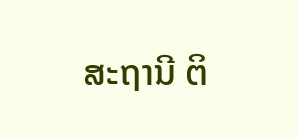ສະຖານີ ຕິ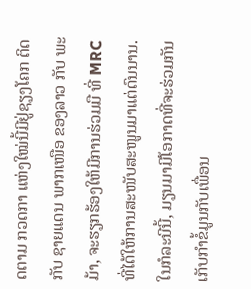ດຕາມ ກວດກາ ແຫ່ງໃໝ່ນີ້ມີຢູ່ຊຽງໂຄກ ຕິດກັບ ຊາຍແດນ ພາກເໜືອ ຂອງລາວ ກັບ ພະມ້າ, ຈະຮຽກຮ້ອງໃຫ້ມີການຮ່ວມມື ທີ່ MRC ທີ່ໄດ້ໃຫ້ການສະໜັບສະໜູນມາແຕ່ດົນນານ. ໃນກໍລະນີນີ້, ມຽນມາມີໂອກາດທີ່ຈະຮ່ວມກັນເກັບກໍາຂໍ້ມູນກັບເພື່ອນ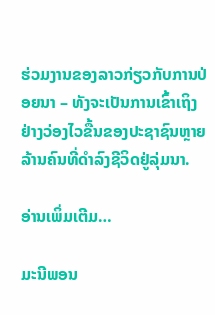ຮ່ວມງານຂອງລາວກ່ຽວກັບການປ່ອຍນາ – ທັງຈະເປັນການເຂົ້າເຖິງຢ່າງວ່ອງໄວຂື້ນຂອງປະຊາຊົນຫຼາຍລ້ານຄົນທີ່ດໍາລົງຊີວິດຢູ່ລຸ່ມນາ.

ອ່ານເພິ່ມເຕີມ…

ມະນີພອນ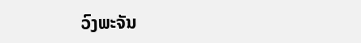ວົງພະຈັນ